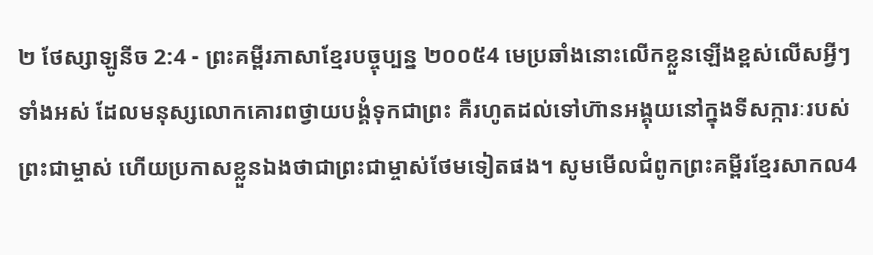២ ថែស្សាឡូនីច 2:4 - ព្រះគម្ពីរភាសាខ្មែរបច្ចុប្បន្ន ២០០៥4 មេប្រឆាំងនោះលើកខ្លួនឡើងខ្ពស់លើសអ្វីៗទាំងអស់ ដែលមនុស្សលោកគោរពថ្វាយបង្គំទុកជាព្រះ គឺរហូតដល់ទៅហ៊ានអង្គុយនៅក្នុងទីសក្ការៈរបស់ព្រះជាម្ចាស់ ហើយប្រកាសខ្លួនឯងថាជាព្រះជាម្ចាស់ថែមទៀតផង។ សូមមើលជំពូកព្រះគម្ពីរខ្មែរសាកល4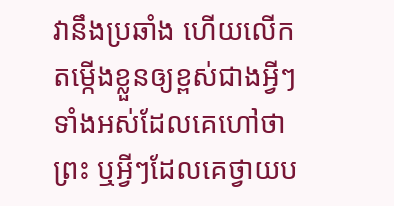វានឹងប្រឆាំង ហើយលើកតម្កើងខ្លួនឲ្យខ្ពស់ជាងអ្វីៗទាំងអស់ដែលគេហៅថាព្រះ ឬអ្វីៗដែលគេថ្វាយប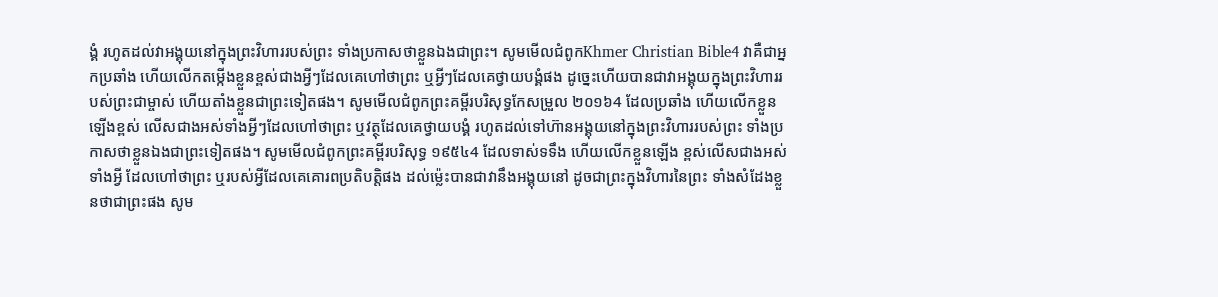ង្គំ រហូតដល់វាអង្គុយនៅក្នុងព្រះវិហាររបស់ព្រះ ទាំងប្រកាសថាខ្លួនឯងជាព្រះ។ សូមមើលជំពូកKhmer Christian Bible4 វាគឺជាអ្នកប្រឆាំង ហើយលើកតម្កើងខ្លួនខ្ពស់ជាងអ្វីៗដែលគេហៅថាព្រះ ឬអ្វីៗដែលគេថ្វាយបង្គំផង ដូច្នេះហើយបានជាវាអង្គុយក្នុងព្រះវិហាររបស់ព្រះជាម្ចាស់ ហើយតាំងខ្លួនជាព្រះទៀតផង។ សូមមើលជំពូកព្រះគម្ពីរបរិសុទ្ធកែសម្រួល ២០១៦4 ដែលប្រឆាំង ហើយលើកខ្លួនឡើងខ្ពស់ លើសជាងអស់ទាំងអ្វីៗដែលហៅថាព្រះ ឬវត្ថុដែលគេថ្វាយបង្គំ រហូតដល់ទៅហ៊ានអង្គុយនៅក្នុងព្រះវិហាររបស់ព្រះ ទាំងប្រកាសថាខ្លួនឯងជាព្រះទៀតផង។ សូមមើលជំពូកព្រះគម្ពីរបរិសុទ្ធ ១៩៥៤4 ដែលទាស់ទទឹង ហើយលើកខ្លួនឡើង ខ្ពស់លើសជាងអស់ទាំងអ្វី ដែលហៅថាព្រះ ឬរបស់អ្វីដែលគេគោរពប្រតិបត្តិផង ដល់ម៉្លេះបានជាវានឹងអង្គុយនៅ ដូចជាព្រះក្នុងវិហារនៃព្រះ ទាំងសំដែងខ្លួនថាជាព្រះផង សូម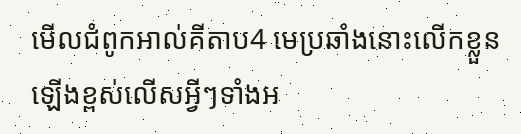មើលជំពូកអាល់គីតាប4 មេប្រឆាំងនោះលើកខ្លួនឡើងខ្ពស់លើសអ្វីៗទាំងអ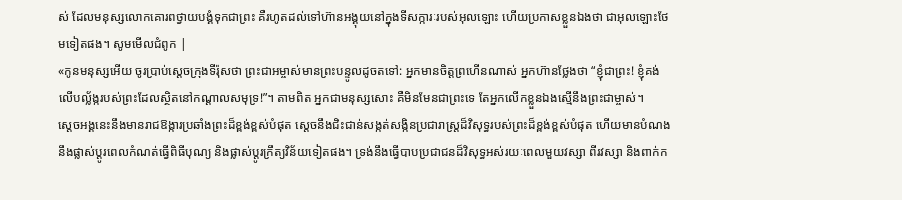ស់ ដែលមនុស្សលោកគោរពថ្វាយបង្គំទុកជាព្រះ គឺរហូតដល់ទៅហ៊ានអង្គុយនៅក្នុងទីសក្ការៈរបស់អុលឡោះ ហើយប្រកាសខ្លួនឯងថា ជាអុលឡោះថែមទៀតផង។ សូមមើលជំពូក |
«កូនមនុស្សអើយ ចូរប្រាប់ស្ដេចក្រុងទីរ៉ុសថា ព្រះជាអម្ចាស់មានព្រះបន្ទូលដូចតទៅ: អ្នកមានចិត្តព្រហើនណាស់ អ្នកហ៊ានថ្លែងថា “ខ្ញុំជាព្រះ! ខ្ញុំគង់លើបល្ល័ង្ករបស់ព្រះដែលស្ថិតនៅកណ្ដាលសមុទ្រ!”។ តាមពិត អ្នកជាមនុស្សសោះ គឺមិនមែនជាព្រះទេ តែអ្នកលើកខ្លួនឯងស្មើនឹងព្រះជាម្ចាស់។
ស្ដេចអង្គនេះនឹងមានរាជឱង្ការប្រឆាំងព្រះដ៏ខ្ពង់ខ្ពស់បំផុត ស្ដេចនឹងជិះជាន់សង្កត់សង្កិនប្រជារាស្ត្រដ៏វិសុទ្ធរបស់ព្រះដ៏ខ្ពង់ខ្ពស់បំផុត ហើយមានបំណងនឹងផ្លាស់ប្ដូរពេលកំណត់ធ្វើពិធីបុណ្យ និងផ្លាស់ប្ដូរក្រឹត្យវិន័យទៀតផង។ ទ្រង់នឹងធ្វើបាបប្រជាជនដ៏វិសុទ្ធអស់រយៈពេលមួយវស្សា ពីរវស្សា និងពាក់ក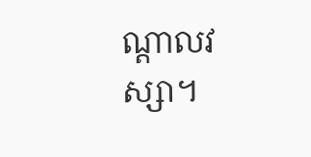ណ្ដាលវស្សា។